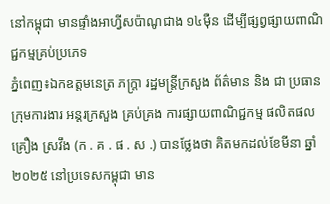នៅកម្ពុជា មានផ្ទាំងអាហ្វីសប៉ាណូជាង ១៤ម៉ឺន ដើម្បីផ្សព្វផ្សាយពាណិជ្ជកម្មគ្រប់ប្រភេទ
ភ្នំពេញ៖ឯកឧត្ដមនេត្រ ភក្ត្រា រដ្ឋមន្ត្រីក្រសួង ព័ត៌មាន និង ជា ប្រធាន ក្រុមការងារ អន្តរក្រសួង គ្រប់គ្រង ការផ្សាយពាណិជ្ជកម្ម ផលិតផល គ្រឿង ស្រវឹង (ក . គ . ផ . ស .) បានថ្លែងថា គិតមកដល់ខែមីនា ឆ្នាំ២០២៥ នៅប្រទេសកម្ពុជា មាន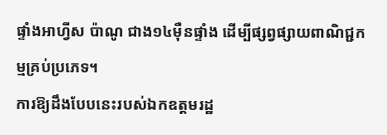ផ្ទាំងអាហ្វីស ប៉ាណូ ជាង១៤ម៉ឺនផ្ទាំង ដើម្បីផ្សព្វផ្សាយពាណិជ្ជកម្មគ្រប់ប្រភេទ។
ការឱ្យដឹងបែបនេះរបស់ឯកឧត្ដមរដ្ឋ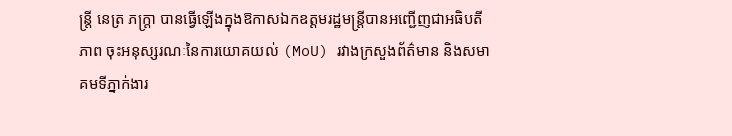ន្ត្រី នេត្រ ភក្ត្រា បានធ្វើឡើងក្នុងឱកាសឯកឧត្ដមរដ្ឋមន្ត្រីបានអញ្ជើញជាអធិបតីភាព ចុះអនុស្សរណៈនៃការយោគយល់ (MoU) រវាងក្រសួងព័ត៌មាន និងសមាគមទីភ្នាក់ងារ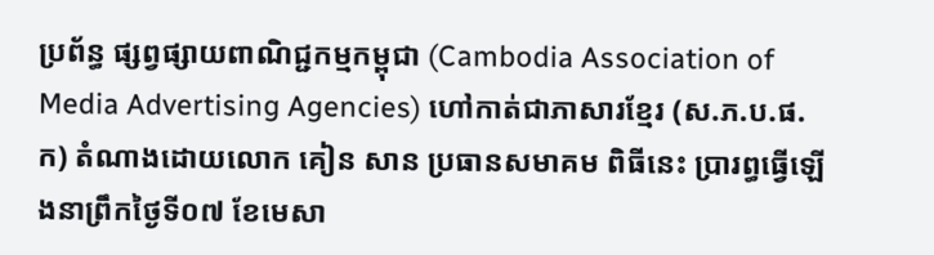ប្រព័ន្ធ ផ្សព្វផ្សាយពាណិជ្ជកម្មកម្ពុជា (Cambodia Association of Media Advertising Agencies) ហៅកាត់ជាភាសារខ្មែរ (ស.ភ.ប.ផ.ក) តំណាងដោយលោក គៀន សាន ប្រធានសមាគម ពិធីនេះ ប្រារព្ធធ្វើឡើងនាព្រឹកថ្ងៃទី០៧ ខែមេសា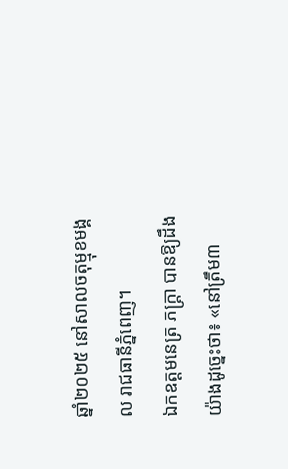ឆ្នាំ២០២៥ នៅសាលចតុម្មុខមង្គល រាជធានីភ្នំពេញ។
ឯកឧត្ដមនេត្រ ភក្ត្រា បានឱ្យដឹងយ៉ាងដូច្នេះថា៖ «នៅត្រឹម៣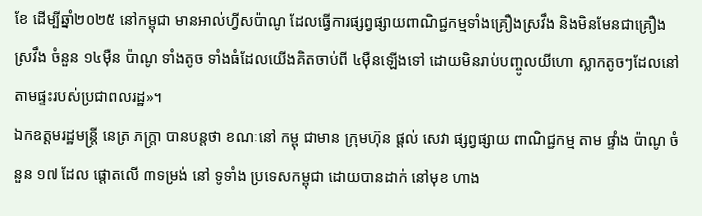ខែ ដើម្បីឆ្នាំ២០២៥ នៅកម្ពុជា មានអាល់ហ្វីសប៉ាណូ ដែលធ្វើការផ្សព្វផ្សាយពាណិជ្ជកម្មទាំងគ្រឿងស្រវឹង និងមិនមែនជាគ្រឿងស្រវឹង ចំនួន ១៤ម៉ឺន ប៉ាណូ ទាំងតូច ទាំងធំដែលយើងគិតចាប់ពី ៤ម៉ឺនឡើងទៅ ដោយមិនរាប់បញ្ចូលយីហោ ស្លាកតូចៗដែលនៅតាមផ្ទះរបស់ប្រជាពលរដ្ឋ»។
ឯកឧត្ដមរដ្ឋមន្ត្រី នេត្រ ភក្ត្រា បានបន្តថា ខណៈនៅ កម្ពុ ជាមាន ក្រុមហ៊ុន ផ្តល់ សេវា ផ្សព្វផ្សាយ ពាណិជ្ជកម្ម តាម ផ្ទាំង ប៉ាណូ ចំនួន ១៧ ដែល ផ្ដោតលើ ៣ទម្រង់ នៅ ទូទាំង ប្រទេសកម្ពុជា ដោយបានដាក់ នៅមុខ ហាង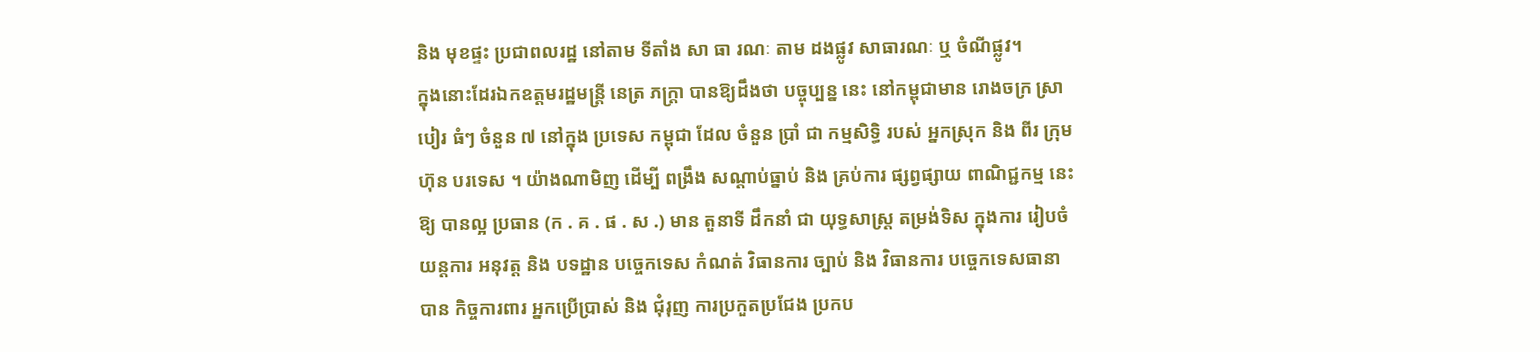និង មុខផ្ទះ ប្រជាពលរដ្ឋ នៅតាម ទីតាំង សា ធា រណៈ តាម ដងផ្លូវ សាធារណៈ ឬ ចំណីផ្លូវ។
ក្នុងនោះដែរឯកឧត្ដមរដ្ឋមន្ត្រី នេត្រ ភក្ត្រា បានឱ្យដឹងថា បច្ចុប្បន្ន នេះ នៅកម្ពុជាមាន រោងចក្រ ស្រា បៀរ ធំៗ ចំនួន ៧ នៅក្នុង ប្រទេស កម្ពុជា ដែល ចំនួន ប្រាំ ជា កម្មសិទ្ធិ របស់ អ្នកស្រុក និង ពីរ ក្រុមហ៊ុន បរទេស ។ យ៉ាងណាមិញ ដើម្បី ពង្រឹង សណ្តាប់ធ្នាប់ និង គ្រប់ការ ផ្សព្វផ្សាយ ពាណិជ្ជកម្ម នេះ ឱ្យ បានល្អ ប្រធាន (ក . គ . ផ . ស .) មាន តួនាទី ដឹកនាំ ជា យុទ្ធសាស្ត្រ តម្រង់ទិស ក្នុងការ រៀបចំ យន្តការ អនុវត្ត និង បទដ្ឋាន បច្ចេកទេស កំណត់ វិធានការ ច្បាប់ និង វិធានការ បច្ចេកទេសធានាបាន កិច្ចការពារ អ្នកប្រើប្រាស់ និង ជុំរុញ ការប្រកួតប្រជែង ប្រកប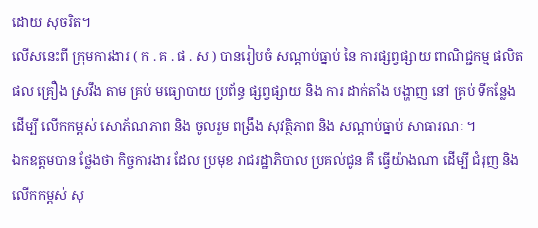ដោយ សុចរិត។
លើសនេះពី ក្រុមការងារ ( ក . គ . ផ . ស ) បានរៀបចំ សណ្តាប់ធ្នាប់ នៃ ការផ្សព្វផ្សាយ ពាណិជ្ជកម្ម ផលិតផល គ្រឿង ស្រវឹង តាម គ្រប់ មធ្យោបាយ ប្រព័ន្ធ ផ្សព្វផ្សាយ និង ការ ដាក់តាំង បង្ហាញ នៅ គ្រប់ ទីកន្លែង ដើម្បី លើកកម្ពស់ សោភ័ណភាព និង ចូលរួម ពង្រឹង សុវត្ថិភាព និង សណ្តាប់ធ្នាប់ សាធារណៈ ។
ឯកឧត្ដមបាន ថ្លែងថា កិច្ចការងារ ដែល ប្រមុខ រាជរដ្ឋាភិបាល ប្រគល់ជូន គឺ ធ្វើយ៉ាងណា ដើម្បី ជំរុញ និង លើកកម្ពស់ សុ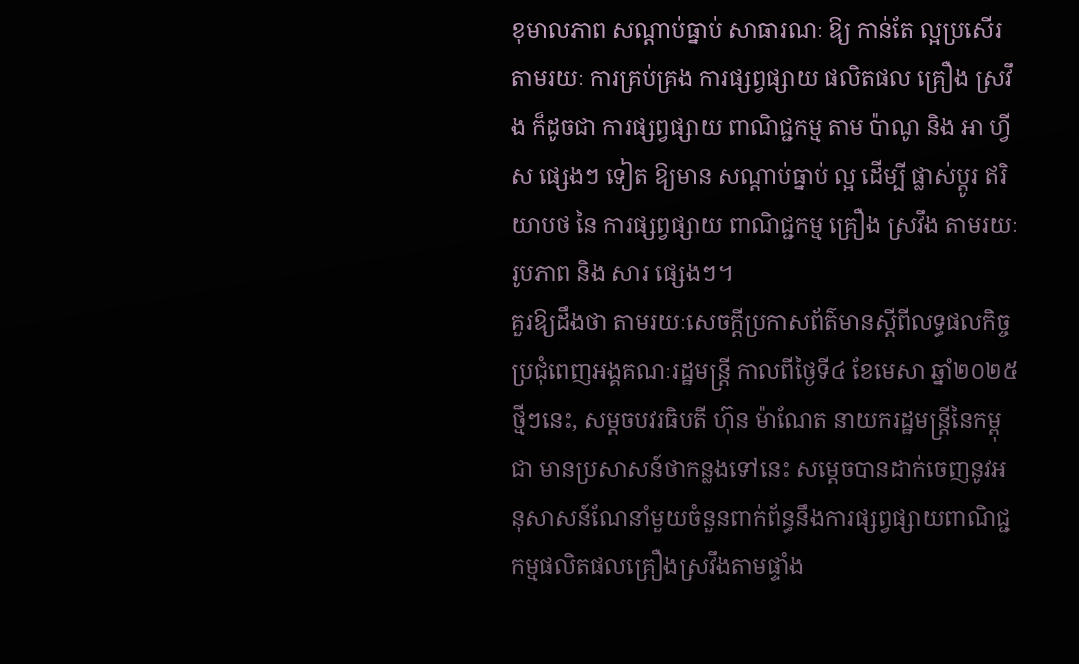ខុមាលភាព សណ្តាប់ធ្នាប់ សាធារណៈ ឱ្យ កាន់តែ ល្អប្រសើរ តាមរយៈ ការគ្រប់គ្រង ការផ្សព្វផ្សាយ ផលិតផល គ្រឿង ស្រវឹង ក៏ដូចជា ការផ្សព្វផ្សាយ ពាណិជ្ជកម្ម តាម ប៉ាណូ និង អា ហ្វី ស ផ្សេងៗ ទៀត ឱ្យមាន សណ្តាប់ធ្នាប់ ល្អ ដើម្បី ផ្លាស់ប្តូរ ឥរិយាបថ នៃ ការផ្សព្វផ្សាយ ពាណិជ្ជកម្ម គ្រឿង ស្រវឹង តាមរយៈ រូបភាព និង សារ ផ្សេងៗ។
គួរឱ្យដឹងថា តាមរយៈសេចក្តីប្រកាសព័ត៌មានស្តីពីលទ្ធផលកិច្ចប្រជុំពេញអង្គគណៈរដ្ឋមន្ត្រី កាលពីថ្ងៃទី៤ ខែមេសា ឆ្នាំ២០២៥ថ្មីៗនេះ, សម្តចបវរធិបតី ហ៊ុន ម៉ាណែត នាយករដ្ឋមន្ត្រីនៃកម្ពុជា មានប្រសាសន៍ថាកន្លងទៅនេះ សម្តេចបានដាក់ចេញនូវអនុសាសន៍ណែនាំមួយចំនួនពាក់ព័ន្ធនឹងការផ្សព្វផ្សាយពាណិជ្ជកម្មផលិតផលគ្រឿងស្រវឹងតាមផ្ទាំង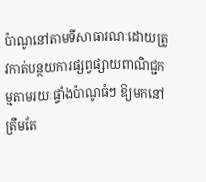ប៉ាណូនៅតាមទីសាធារណៈដោយត្រូវកាត់បន្ថយការផ្សព្វផ្សាយពាណិជ្ជកម្មតាមរយៈផ្ទាំងប៉ាណូធំៗ ឱ្យមកនៅត្រឹមតែ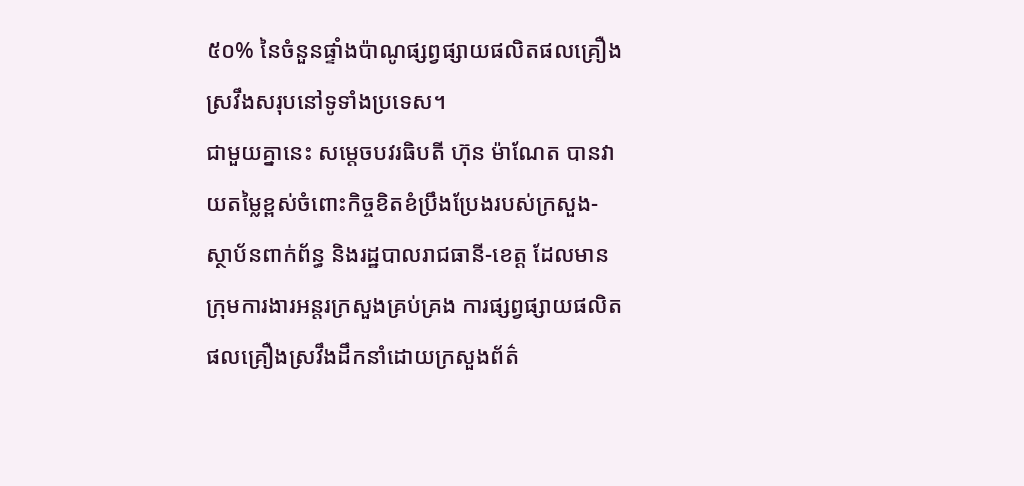៥០% នៃចំនួនផ្ទាំងប៉ាណូផ្សព្វផ្សាយផលិតផលគ្រឿងស្រវឹងសរុបនៅទូទាំងប្រទេស។
ជាមួយគ្នានេះ សម្តេចបវរធិបតី ហ៊ុន ម៉ាណែត បានវាយតម្លៃខ្ពស់ចំពោះកិច្ចខិតខំប្រឹងប្រែងរបស់ក្រសួង-ស្ថាប័នពាក់ព័ន្ធ និងរដ្ឋបាលរាជធានី-ខេត្ត ដែលមានក្រុមការងារអន្តរក្រសួងគ្រប់គ្រង ការផ្សព្វផ្សាយផលិតផលគ្រឿងស្រវឹងដឹកនាំដោយក្រសួងព័ត៌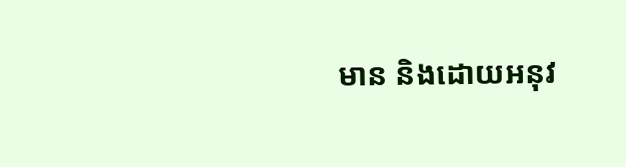មាន និងដោយអនុវ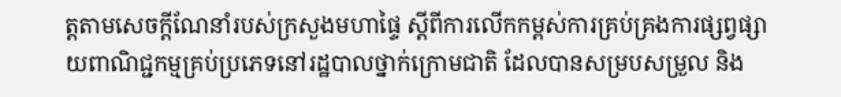ត្តតាមសេចក្តីណែនាំរបស់ក្រសួងមហាផ្ទៃ ស្តីពីការលើកកម្ពស់ការគ្រប់គ្រងការផ្សព្វផ្សាយពាណិជ្ជកម្មគ្រប់ប្រភេទនៅរដ្ឋបាលថ្នាក់ក្រោមជាតិ ដែលបានសម្របសម្រួល និង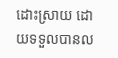ដោះស្រាយ ដោយទទួលបានល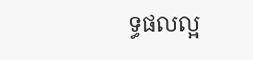ទ្ធផលល្អ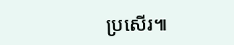ប្រសើរ៕